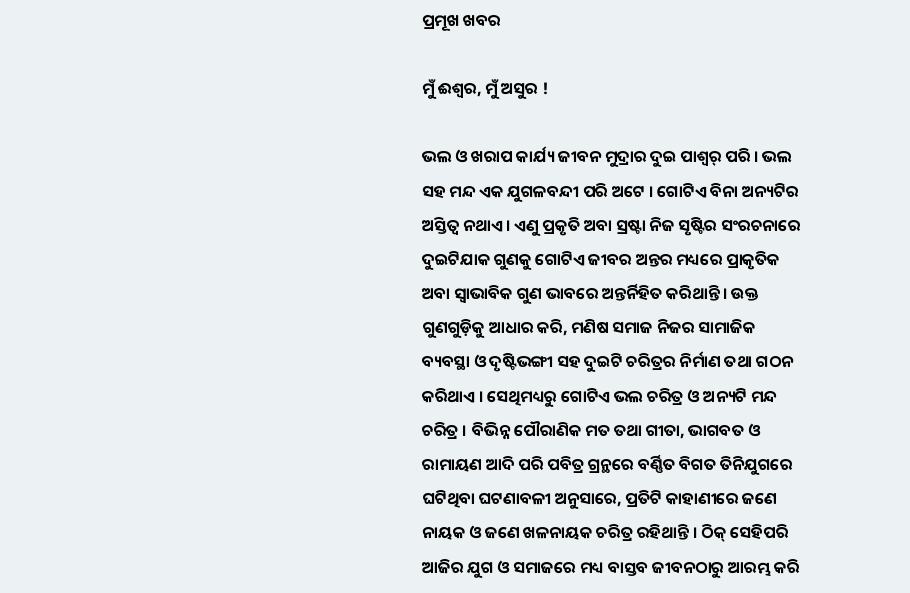ପ୍ରମୂଖ ଖବର

ମୁଁ ଈଶ୍ୱର, ମୁଁ ଅସୁର !

ଭଲ ଓ ଖରାପ କାର୍ଯ୍ୟ ଜୀବନ ମୁଦ୍ରାର ଦୁଇ ପାଶ୍ୱର୍ ପରି । ଭଲ ସହ ମନ୍ଦ ଏକ ଯୁଗଳବନ୍ଦୀ ପରି ଅଟେ । ଗୋଟିଏ ବିନା ଅନ୍ୟଟିର ଅସ୍ତିତ୍ୱ ନଥାଏ । ଏଣୁ ପ୍ରକୃତି ଅବା ସ୍ରଷ୍ଟା ନିଜ ସୃଷ୍ଟିର ସଂରଚନାରେ ଦୁଇଟିଯାକ ଗୁଣକୁ ଗୋଟିଏ ଜୀବର ଅନ୍ତର ମଧ୍ୟରେ ପ୍ରାକୃତିକ ଅବା ସ୍ୱାଭାବିକ ଗୁଣ ଭାବରେ ଅନ୍ତର୍ନିହିତ କରିଥାନ୍ତି । ଉକ୍ତ ଗୁଣଗୁଡ଼ିକୁ ଆଧାର କରି, ମଣିଷ ସମାଜ ନିଜର ସାମାଜିକ ବ୍ୟବସ୍ଥା ଓ ଦୃଷ୍ଟିଭଙ୍ଗୀ ସହ ଦୁଇଟି ଚରିତ୍ରର ନିର୍ମାଣ ତଥା ଗଠନ କରିଥାଏ । ସେଥିମଧ୍ୟରୁ ଗୋଟିଏ ଭଲ ଚରିତ୍ର ଓ ଅନ୍ୟଟି ମନ୍ଦ ଚରିତ୍ର । ବିଭିନ୍ନ ପୌରାଣିକ ମତ ତଥା ଗୀତା, ଭାଗବତ ଓ ରାମାୟଣ ଆଦି ପରି ପବିତ୍ର ଗ୍ରନ୍ଥରେ ବର୍ଣ୍ଣିତ ବିଗତ ତିନିଯୁଗରେ ଘଟିଥିବା ଘଟଣାବଳୀ ଅନୁସାରେ, ପ୍ରତିଟି କାହାଣୀରେ ଜଣେ ନାୟକ ଓ ଜଣେ ଖଳନାୟକ ଚରିତ୍ର ରହିଥାନ୍ତି । ଠିକ୍‌ ସେହିପରି ଆଜିର ଯୁଗ ଓ ସମାଜରେ ମଧ୍ୟ ବାସ୍ତବ ଜୀବନଠାରୁ ଆରମ୍ଭ କରି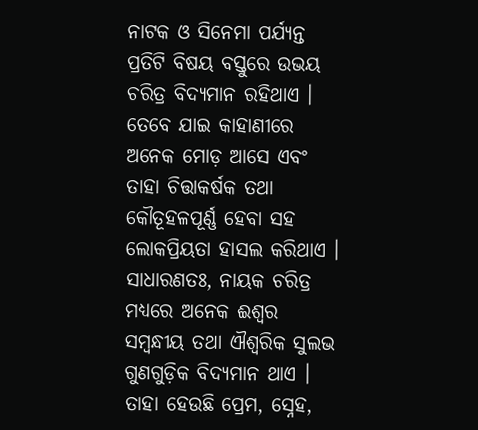ନାଟକ ଓ ସିନେମା ପର୍ଯ୍ୟନ୍ତ ପ୍ରତିଟି ବିଷୟ ବସ୍ତୁରେ ଉଭୟ ଚରିତ୍ର ବିଦ୍ୟମାନ ରହିଥାଏ । ତେବେ ଯାଇ କାହାଣୀରେ ଅନେକ ମୋଡ଼ ଆସେ ଏବଂ ତାହା ଚିତ୍ତାକର୍ଷକ ତଥା କୌତୂହଳପୂର୍ଣ୍ଣ ହେବା ସହ ଲୋକପ୍ରିୟତା ହାସଲ କରିଥାଏ । ସାଧାରଣତଃ, ନାୟକ ଚରିତ୍ର ମଧ୍ୟରେ ଅନେକ ଈଶ୍ୱର ସମ୍ବନ୍ଧୀୟ ତଥା ଐଶ୍ୱରିକ ସୁଲଭ ଗୁଣଗୁଡ଼ିକ ବିଦ୍ୟମାନ ଥାଏ । ତାହା ହେଉଛି ପ୍ରେମ, ସ୍ନେହ,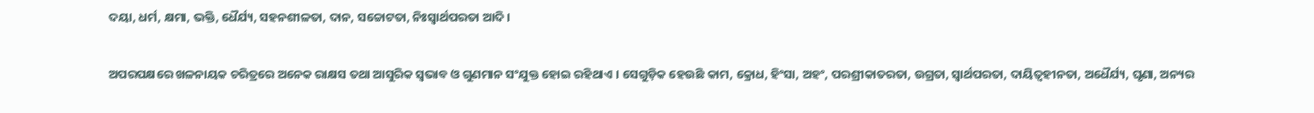ଦୟା, ଧର୍ମ, କ୍ଷମା, ଭକ୍ତି, ଧୈର୍ଯ୍ୟ, ସହନଶୀଳତା, ଦାନ, ସଚ୍ଚୋଟତା, ନିଃସ୍ୱାର୍ଥପରତା ଆଦି ।

ଅପରପକ୍ଷରେ ଖଳନାୟକ ଚରିତ୍ରରେ ଅନେକ ରାକ୍ଷସ ତଥା ଆସୁରିକ ସ୍ୱଭାବ ଓ ଗୁଣମାନ ସଂଯୁକ୍ତ ହୋଇ ରହିଥାଏ । ସେଗୁଡ଼ିକ ହେଉଛି କାମ, କ୍ରୋଧ, ହିଂସା, ଅହଂ, ପରଶ୍ରୀକାତରତା, ଉଗ୍ରତା, ସ୍ୱାର୍ଥପରତା, ଦାୟିତ୍ୱହୀନତା, ଅଧୈର୍ଯ୍ୟ, ଘୃଣା, ଅନ୍ୟର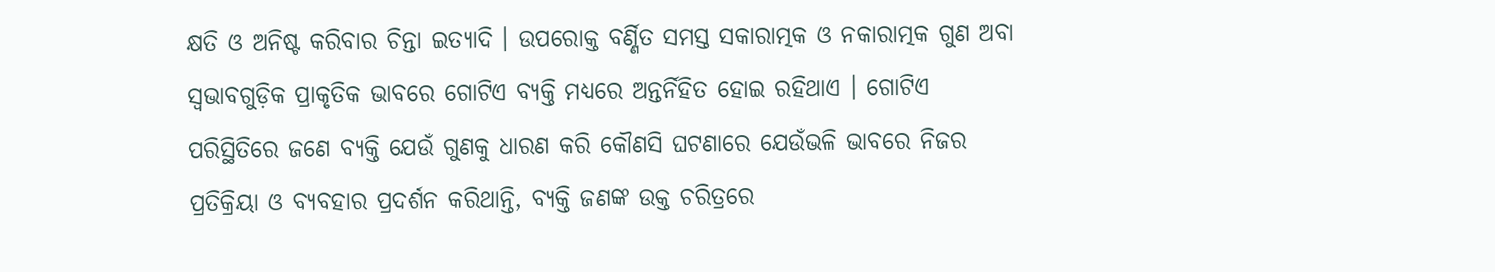କ୍ଷତି ଓ ଅନିଷ୍ଟ କରିବାର ଚିନ୍ତା ଇତ୍ୟାଦି । ଉପରୋକ୍ତ ବର୍ଣ୍ଣିତ ସମସ୍ତ ସକାରାତ୍ମକ ଓ ନକାରାତ୍ମକ ଗୁଣ ଅବା ସ୍ୱଭାବଗୁଡ଼ିକ ପ୍ରାକୃତିକ ଭାବରେ ଗୋଟିଏ ବ୍ୟକ୍ତି ମଧ୍ୟରେ ଅନ୍ତର୍ନିହିତ ହୋଇ ରହିଥାଏ । ଗୋଟିଏ ପରିସ୍ଥିତିରେ ଜଣେ ବ୍ୟକ୍ତି ଯେଉଁ ଗୁଣକୁ ଧାରଣ କରି କୌଣସି ଘଟଣାରେ ଯେଉଁଭଳି ଭାବରେ ନିଜର ପ୍ରତିକ୍ରିୟା ଓ ବ୍ୟବହାର ପ୍ରଦର୍ଶନ କରିଥାନ୍ତି, ବ୍ୟକ୍ତି ଜଣଙ୍କ ଉକ୍ତ ଚରିତ୍ରରେ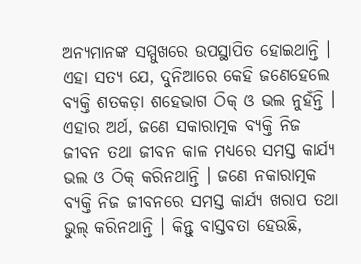ଅନ୍ୟମାନଙ୍କ ସମ୍ମୁଖରେ ଉପସ୍ଥାପିତ ହୋଇଥାନ୍ତି । ଏହା ସତ୍ୟ ଯେ, ଦୁନିଆରେ କେହି ଜଣେହେଲେ ବ୍ୟକ୍ତି ଶତକଡ଼ା ଶହେଭାଗ ଠିକ୍‌ ଓ ଭଲ ନୁହଁନ୍ତି । ଏହାର ଅର୍ଥ, ଜଣେ ସକାରାତ୍ମକ ବ୍ୟକ୍ତି ନିଜ ଜୀବନ ତଥା ଜୀବନ କାଳ ମଧ୍ୟରେ ସମସ୍ତ କାର୍ଯ୍ୟ ଭଲ ଓ ଠିକ୍‌ କରିନଥାନ୍ତି । ଜଣେ ନକାରାତ୍ମକ ବ୍ୟକ୍ତି ନିଜ ଜୀବନରେ ସମସ୍ତ କାର୍ଯ୍ୟ ଖରାପ ତଥା ଭୁଲ୍‌ କରିନଥାନ୍ତି । କିନ୍ତୁ ବାସ୍ତବତା ହେଉଛି,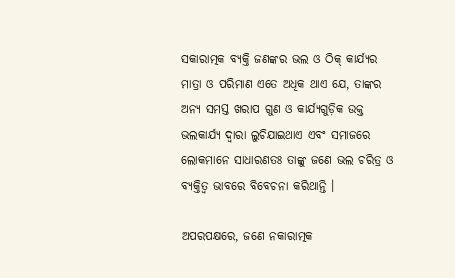ସକାରାତ୍ମକ ବ୍ୟକ୍ତି ଜଣଙ୍କର ଭଲ ଓ ଠିକ୍‌ କାର୍ଯ୍ୟର ମାତ୍ରା ଓ ପରିମାଣ ଏତେ ଅଧିକ ଥାଏ ଯେ, ତାଙ୍କର ଅନ୍ୟ ସମସ୍ତ ଖରାପ ଗୁଣ ଓ କାର୍ଯ୍ୟଗୁଡ଼ିକ ଉକ୍ତ ଭଲକାର୍ଯ୍ୟ ଦ୍ୱାରା ଲୁଚିଯାଇଥାଏ ଏବଂ ସମାଜରେ ଲୋକମାନେ ସାଧାରଣତଃ ତାଙ୍କୁ ଜଣେ ଭଲ ଚରିତ୍ର ଓ ବ୍ୟକ୍ତିତ୍ୱ ଭାବରେ ବିବେଚନା କରିଥାନ୍ତି ।

ଅପରପକ୍ଷରେ, ଜଣେ ନକାରାତ୍ମକ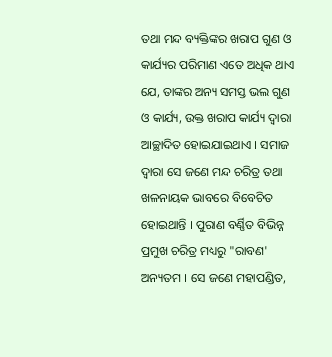ତଥା ମନ୍ଦ ବ୍ୟକ୍ତିଙ୍କର ଖରାପ ଗୁଣ ଓ କାର୍ଯ୍ୟର ପରିମାଣ ଏତେ ଅଧିକ ଥାଏ ଯେ, ତାଙ୍କର ଅନ୍ୟ ସମସ୍ତ ଭଲ ଗୁଣ ଓ କାର୍ଯ୍ୟ, ଉକ୍ତ ଖରାପ କାର୍ଯ୍ୟ ଦ୍ୱାରା ଆଚ୍ଛାଦିତ ହୋଇଯାଇଥାଏ । ସମାଜ ଦ୍ୱାରା ସେ ଜଣେ ମନ୍ଦ ଚରିତ୍ର ତଥା ଖଳନାୟକ ଭାବରେ ବିବେଚିତ ହୋଇଥାନ୍ତି । ପୁରାଣ ବର୍ଣ୍ଣିତ ବିଭିନ୍ନ ପ୍ରମୁଖ ଚରିତ୍ର ମଧ୍ୟରୁ "ରାବଣ' ଅନ୍ୟତମ । ସେ ଜଣେ ମହାପଣ୍ଡିତ,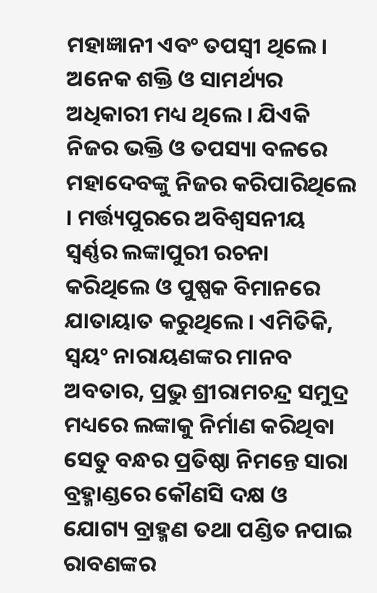ମହାଜ୍ଞାନୀ ଏବଂ ତପସ୍ୱୀ ଥିଲେ । ଅନେକ ଶକ୍ତି ଓ ସାମର୍ଥ୍ୟର ଅଧିକାରୀ ମଧ୍ୟ ଥିଲେ । ଯିଏକି ନିଜର ଭକ୍ତି ଓ ତପସ୍ୟା ବଳରେ ମହାଦେବଙ୍କୁ ନିଜର କରିପାରିଥିଲେ । ମର୍ତ୍ତ୍ୟପୁରରେ ଅବିଶ୍ୱସନୀୟ ସ୍ୱର୍ଣ୍ଣର ଲଙ୍କାପୁରୀ ରଚନା କରିଥିଲେ ଓ ପୁଷ୍ପକ ବିମାନରେ ଯାତାୟାତ କରୁଥିଲେ । ଏମିତିକି, ସ୍ୱୟଂ ନାରାୟଣଙ୍କର ମାନବ ଅବତାର, ପ୍ରଭୁ ଶ୍ରୀରାମଚନ୍ଦ୍ର ସମୁଦ୍ର ମଧ୍ୟରେ ଲଙ୍କାକୁ ନିର୍ମାଣ କରିଥିବା ସେତୁ ବନ୍ଧର ପ୍ରତିଷ୍ଠା ନିମନ୍ତେ ସାରା ବ୍ରହ୍ମାଣ୍ଡରେ କୌଣସି ଦକ୍ଷ ଓ ଯୋଗ୍ୟ ବ୍ରାହ୍ମଣ ତଥା ପଣ୍ଡିତ ନପାଇ ରାବଣଙ୍କର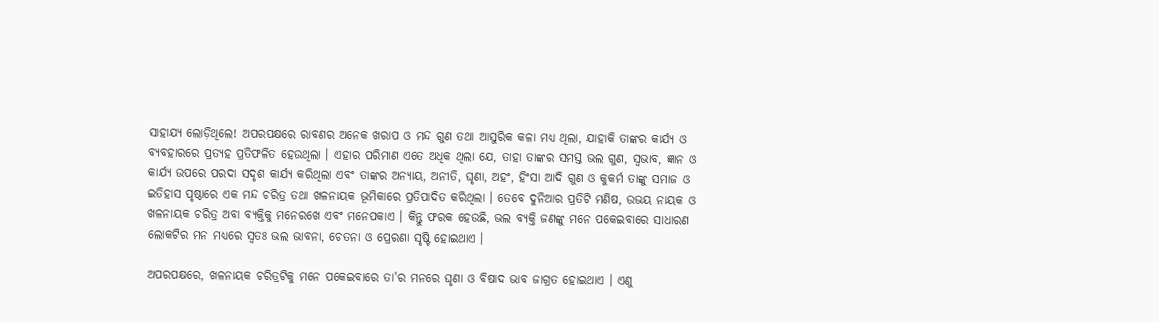ସାହାଯ୍ୟ ଲୋଡ଼ିଥିଲେ! ଅପରପକ୍ଷରେ ରାବଣର ଅନେକ ଖରାପ ଓ ମନ୍ଦ ଗୁଣ ତଥା ଆସୁରିକ କଳା ମଧ୍ୟ ଥିଲା, ଯାହାକି ତାଙ୍କର କାର୍ଯ୍ୟ ଓ ବ୍ୟବହାରରେ ପ୍ରତ୍ୟହ ପ୍ରତିଫଳିତ ହେଉଥିଲା । ଏହାର ପରିମାଣ ଏତେ ଅଧିକ ଥିଲା ଯେ, ତାହା ତାଙ୍କର ସମସ୍ତ ଭଲ ଗୁଣ, ସ୍ୱଭାବ, ଜ୍ଞାନ ଓ କାର୍ଯ୍ୟ ଉପରେ ପରଦା ସଦୃଶ କାର୍ଯ୍ୟ କରିଥିଲା ଏବଂ ତାଙ୍କର ଅନ୍ୟାୟ, ଅନୀତି, ଘୃଣା, ଅହଂ, ହିଂସା ଆଦି ଗୁଣ ଓ କୁକର୍ମ ତାଙ୍କୁ ସମାଜ ଓ ଇତିହାସ ପୃଷ୍ଠାରେ ଏକ ମନ୍ଦ ଚରିତ୍ର ତଥା ଖଳନାୟକ ଭୂମିକାରେ ପ୍ରତିପାଦିତ କରିଥିଲା । ତେବେ ଦୁନିଆର ପ୍ରତିଟି ମଣିଷ, ଉଭୟ ନାୟକ ଓ ଖଳନାୟକ ଚରିତ୍ର ଅବା ବ୍ୟକ୍ତିକୁ ମନେରଖେ ଏବଂ ମନେପକାଏ । କିନ୍ତୁ ଫରକ ହେଉଛି, ଭଲ ବ୍ୟକ୍ତି ଜଣଙ୍କୁ ମନେ ପକେଇବାରେ ସାଧାରଣ ଲୋକଟିର ମନ ମଧ୍ୟରେ ସ୍ୱତଃ ଭଲ ଭାବନା, ଚେତନା ଓ ପ୍ରେରଣା ସୃଷ୍ଟି ହୋଇଥାଏ ।

ଅପରପକ୍ଷରେ, ଖଳନାୟକ ଚରିତ୍ରଟିକୁ ମନେ ପକେଇବାରେ ତା'ର ମନରେ ଘୃଣା ଓ ବିଷାଦ ଭାବ ଜାଗ୍ରତ ହୋଇଥାଏ । ଏଣୁ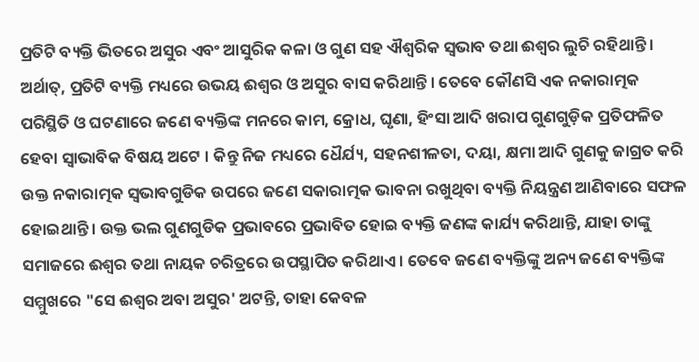ପ୍ରତିଟି ବ୍ୟକ୍ତି ଭିତରେ ଅସୁର ଏବଂ ଆସୁରିକ କଳା ଓ ଗୁଣ ସହ ଐଶ୍ୱରିକ ସ୍ୱଭାବ ତଥା ଈଶ୍ୱର ଲୁଚି ରହିଥାନ୍ତି । ଅର୍ଥାତ୍‌, ପ୍ରତିଟି ବ୍ୟକ୍ତି ମଧ୍ୟରେ ଉଭୟ ଈଶ୍ୱର ଓ ଅସୁର ବାସ କରିଥାନ୍ତି । ତେବେ କୌଣସି ଏକ ନକାରାତ୍ମକ ପରିସ୍ଥିତି ଓ ଘଟଣାରେ ଜଣେ ବ୍ୟକ୍ତିଙ୍କ ମନରେ କାମ, କ୍ରୋଧ, ଘୃଣା, ହିଂସା ଆଦି ଖରାପ ଗୁଣଗୁଡ଼ିକ ପ୍ରତିଫଳିତ ହେବା ସ୍ୱାଭାବିକ ବିଷୟ ଅଟେ । କିନ୍ତୁ ନିଜ ମଧ୍ୟରେ ଧୈର୍ଯ୍ୟ, ସହନଶୀଳତା, ଦୟା, କ୍ଷମା ଆଦି ଗୁଣକୁ ଜାଗ୍ରତ କରି ଉକ୍ତ ନକାରାତ୍ମକ ସ୍ୱଭାବଗୁଡିକ ଉପରେ ଜଣେ ସକାରାତ୍ମକ ଭାବନା ରଖୁଥିବା ବ୍ୟକ୍ତି ନିୟନ୍ତ୍ରଣ ଆଣିବାରେ ସଫଳ ହୋଇଥାନ୍ତି । ଉକ୍ତ ଭଲ ଗୁଣଗୁଡିକ ପ୍ରଭାବରେ ପ୍ରଭାବିତ ହୋଇ ବ୍ୟକ୍ତି ଜଣଙ୍କ କାର୍ଯ୍ୟ କରିଥାନ୍ତି, ଯାହା ତାଙ୍କୁ ସମାଜରେ ଈଶ୍ୱର ତଥା ନାୟକ ଚରିତ୍ରରେ ଉପସ୍ଥାପିତ କରିଥାଏ । ତେବେ ଜଣେ ବ୍ୟକ୍ତିଙ୍କୁ ଅନ୍ୟ ଜଣେ ବ୍ୟକ୍ତିଙ୍କ ସମ୍ମୁଖରେ "ସେ ଈଶ୍ୱର ଅବା ଅସୁର' ଅଟନ୍ତି, ତାହା କେବଳ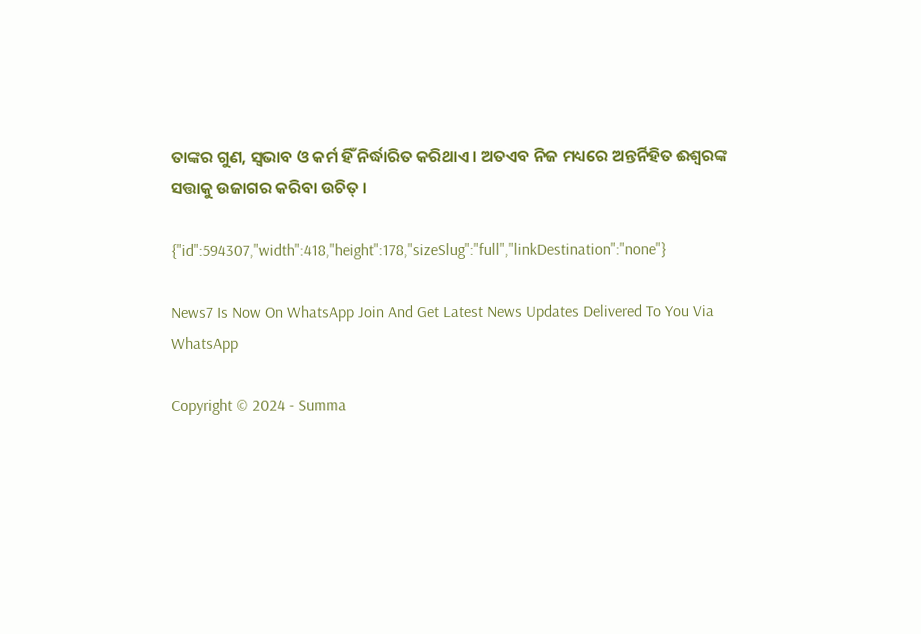ତାଙ୍କର ଗୁଣ, ସ୍ୱଭାବ ଓ କର୍ମ ହିଁ ନିର୍ଦ୍ଧାରିତ କରିଥାଏ । ଅତଏବ ନିଜ ମଧ୍ୟରେ ଅନ୍ତର୍ନିହିତ ଈଶ୍ୱରଙ୍କ ସତ୍ତାକୁ ଉଜାଗର କରିବା ଉଚିତ୍‌ ।

{"id":594307,"width":418,"height":178,"sizeSlug":"full","linkDestination":"none"}

News7 Is Now On WhatsApp Join And Get Latest News Updates Delivered To You Via WhatsApp

Copyright © 2024 - Summa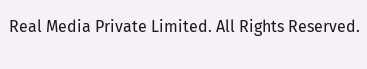Real Media Private Limited. All Rights Reserved.